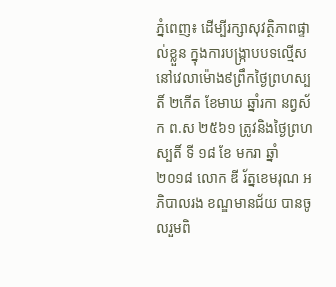ភ្នំពេញ៖ ដើម្បីរក្សាសុវត្ថិភាពផ្ទាល់ខ្លួន ក្នុងការបង្ក្រាបបទល្មើស នៅវេលាម៉ោង៩ព្រឹកថ្ងៃព្រហស្បតិ៍ ២កើត ខែមាឃ ឆ្នាំរកា នព្វស័ក ព.ស ២៥៦១ ត្រូវនិងថ្ងៃព្រហស្បតិ៍ ទី ១៨ ខែ មករា ឆ្នាំ ២០១៨ លោក ឌី រ័ត្នខេមរុណ អភិបាលរង ខណ្ឌមានជ័យ បានចូលរួមពិ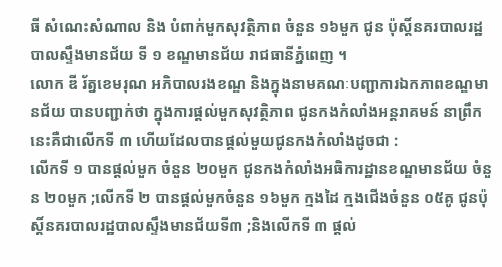ធី សំណេះសំណាល និង បំពាក់មួកសុវត្ថិភាព ចំនួន ១៦មួក ជូន ប៉ុស្តិ៍នគរបាលរដ្ឋបាលស្ទឹងមានជ័យ ទី ១ ខណ្ឌមានជ័យ រាជធានីភ្នំពេញ ។
លោក ឌី រ័ត្នខេមរុណ អភិបាលរងខណ្ឌ និងក្នុងនាមគណៈបញ្ជាការឯកភាពខណ្ឌមានជ័យ បានបញ្ជាក់ថា ក្នុងការផ្តល់មួកសុវត្ថិភាព ជូនកងកំលាំងអន្តរាគមន៍ នាព្រឹកនេះគឺជាលើកទី ៣ ហើយដែលបានផ្តល់មួយជូនកងកំលាំងដូចជា :
លើកទី ១ បានផ្តល់មួក ចំនួន ២០មួក ជូនកងកំលាំងអធិការដ្ឋានខណ្ឌមានជ័យ ចំនួន ២០មួក ;លើកទី ២ បានផ្តល់មួកចំនួន ១៦មួក ក្មងដៃ ក្មងជើងចំនួន ០៥គូ ជូនប៉ុស្តិ៍នគរបាលរដ្ឋបាលស្ទឹងមានជ័យទី៣ ;និងលើកទី ៣ ផ្តល់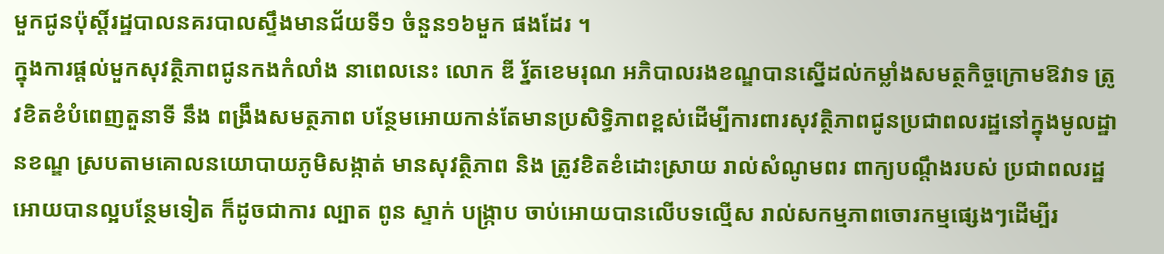មួកជូនប៉ុស្តិ៍រដ្ឋបាលនគរបាលស្ទឹងមានជ័យទី១ ចំនួន១៦មួក ផងដែរ ។
ក្នុងការផ្តល់មួកសុវត្ថិភាពជូនកងកំលាំង នាពេលនេះ លោក ឌី រ្ន័តខេមរុណ អភិបាលរងខណ្ឌបានស្នើដល់កម្លាំងសមត្ថកិច្ចក្រោមឱវាទ ត្រូវខិតខំបំពេញតួនាទី នឹង ពង្រឹងសមត្ថភាព បន្ថែមអោយកាន់តែមានប្រសិទ្ធិភាពខ្ពស់ដើម្បីការពារសុវត្ថិភាពជូនប្រជាពលរដ្ឋនៅក្នុងមូលដ្ឋានខណ្ឌ ស្របតាមគោលនយោបាយភូមិសង្កាត់ មានសុវត្ថិភាព និង ត្រូវខិតខំដោះស្រាយ រាល់សំណូមពរ ពាក្យបណ្តឹងរបស់ ប្រជាពលរដ្ឋអោយបានល្អបន្ថែមទៀត ក៏ដូចជាការ ល្បាត ពូន ស្ទាក់ បង្ក្រាប ចាប់អោយបានលើបទល្មើស រាល់សកម្មភាពចោរកម្មផ្សេងៗដើម្បីរ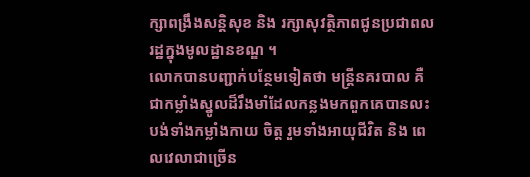ក្សាពង្រឹងសន្តិសុខ និង រក្សាសុវត្ថិភាពជូនប្រជាពលរដ្ឋក្នុងមូលដ្ឋានខណ្ឌ ។
លោកបានបញ្ជាក់បន្ថែមទៀតថា មន្រ្តីនគរបាល គឺជាកម្លាំងស្នូលដ៏រឹងមាំដែលកន្លងមកពួកគេបានលះបង់ទាំងកម្លាំងកាយ ចិត្ត រួមទាំងអាយុជីវិត និង ពេលវេលាជាច្រើន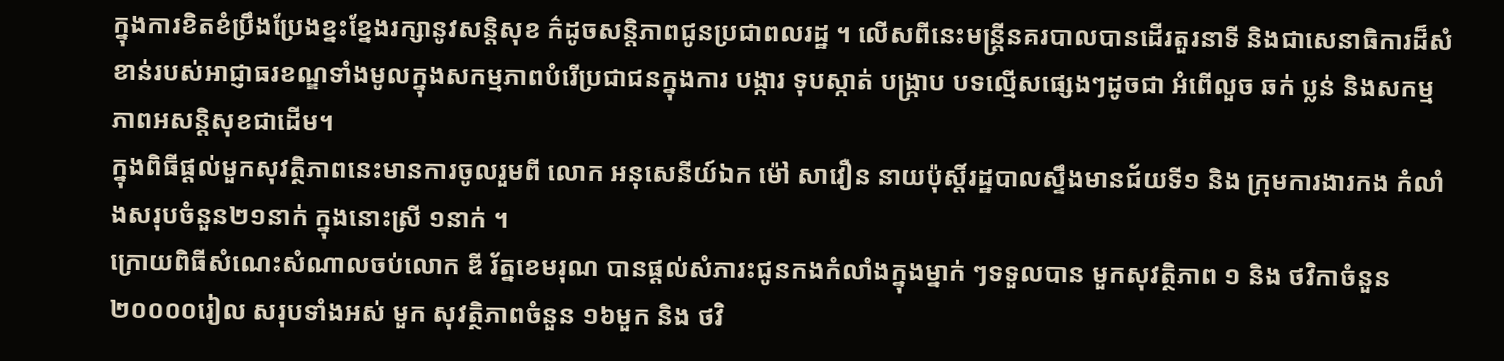ក្នុងការខិតខំប្រឹងប្រែងខ្នះខ្នែងរក្សានូវសន្តិសុខ ក៌ដូចសន្តិភាពជូនប្រជាពលរដ្ឋ ។ លើសពីនេះមន្រ្តីនគរបាលបានដើរតួរនាទី និងជាសេនាធិការដ៏សំខាន់របស់អាជ្ញាធរខណ្ឌទាំងមូលក្នុងសកម្មភាពបំរើប្រជាជនក្នុងការ បង្ការ ទុបស្កាត់ បង្ក្រាប បទល្មើសផ្សេងៗដូចជា អំពើលួច ឆក់ ប្លន់ និងសកម្មភាពអសន្តិសុខជាដើម។
ក្នុងពិធីផ្តល់មួកសុវត្ថិភាពនេះមានការចូលរួមពី លោក អនុសេនីយ៍ឯក ម៉ៅ សាវឿន នាយប៉ុស្តិ៍រដ្ឋបាលស្ទឹងមានជ័យទី១ និង ក្រុមការងារកង កំលាំងសរុបចំនួន២១នាក់ ក្នុងនោះស្រី ១នាក់ ។
ក្រោយពិធីសំណេះសំណាលចប់លោក ឌី រ័ត្នខេមរុណ បានផ្តល់សំភារះជូនកងកំលាំងក្នុងម្នាក់ ៗទទួលបាន មួកសុវត្ថិភាព ១ និង ថវិកាចំនួន ២០០០០រៀល សរុបទាំងអស់ មួក សុវត្ថិភាពចំនួន ១៦មួក និង ថវិ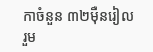កាចំនួន ៣២ម៉ឺនរៀលរួម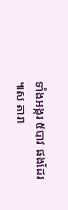ទាំងអង្ករ ៥បាវ ផងដែរ ៕ស តារា